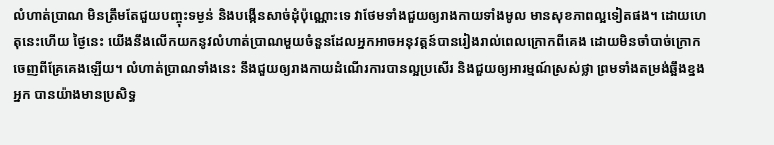លំហាត់ប្រាណ មិនត្រឹមតែជួយបញ្ចុះទម្ងន់ និងបង្កើនសាច់ដុំប៉ុណ្ណោះទេ វាថែមទាំងជួយឲ្យរាងកាយទាំងមូល មានសុខភាពល្អទៀតផង។ ដោយហេតុនេះហើយ ថ្ងៃនេះ យើងនឹងលើកយកនូវលំហាត់ប្រាណមួយចំនួនដែលអ្នកអាចអនុវត្តន៍បានរៀងរាល់ពេលក្រោកពីគេង ដោយមិនចាំបាច់ក្រោកចេញពីគ្រែគេងឡើយ។ លំហាត់ប្រាណទាំងនេះ នឹងជួយឲ្យរាងកាយដំណើរការបានល្អប្រសើរ និងជួយឲ្យអារម្មណ៍ស្រស់ថ្លា ព្រមទាំងតម្រង់ឆ្អឹងខ្នងអ្នក បានយ៉ាងមានប្រសិទ្ធ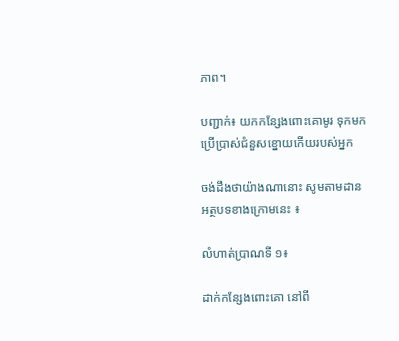ភាព។

បញ្ជាក់៖ យកកន្សែងពោះគោមូរ ទុកមកប្រើប្រាស់ជំនួសខ្នោយកើយរបស់អ្នក

ចង់ដឹងថាយ៉ាងណានោះ សូមតាមដាន អត្ថបទខាងក្រោមនេះ ៖

លំហាត់ប្រាណទី ១៖

ដាក់កន្សែងពោះគោ នៅពី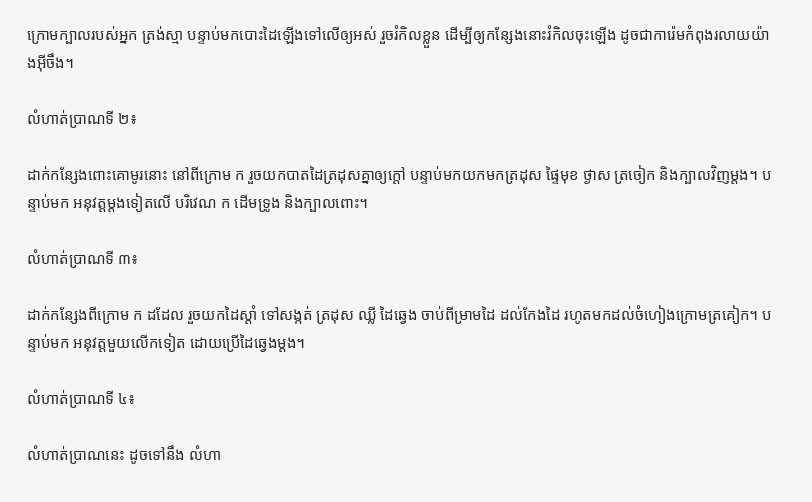ក្រោមក្បាលរបស់អ្នក ត្រង់ស្មា បន្ទាប់មកបោះដៃឡើងទៅលើឲ្យអស់ រួចរំកិលខ្លួន ដើម្បីឲ្យកន្សែងនោះរំកិលចុះឡើង ដូចជាការ៉េមកំពុងរលាយយ៉ាងអ៊ីចឹង។

លំហាត់ប្រាណទី ២៖

ដាក់កន្សែងពោះគោមូរនោះ នៅពីក្រោម ក រួចយកបាតដៃត្រដុសគ្នាឲ្យក្តៅ បន្ទាប់មកយកមកត្រដុស ផ្ទៃមុខ ថ្ងាស ត្រចៀក និងក្បាលវិញម្តង។ បន្ទាប់មក អនុវត្តម្តងទៀតលើ បរិវេណ ក ដើមទ្រូង និងក្បាលពោះ។

លំហាត់ប្រាណទី ៣៖

ដាក់កន្សែងពីក្រោម ក ដដែល រួចយកដៃស្តាំ ទៅសង្កត់ ត្រដុស ឈ្លី ដៃឆ្វេង ចាប់ពីម្រាមដៃ ដល់កែងដៃ រហូតមកដល់ចំហៀងក្រោមត្រគៀក។ បន្ទាប់មក អនុវត្តមួយលើកទៀត ដោយប្រើដៃឆ្វេងម្តង។

លំហាត់ប្រាណទី ៤៖

លំហាត់ប្រាណនេះ ដូចទៅនឹង លំហា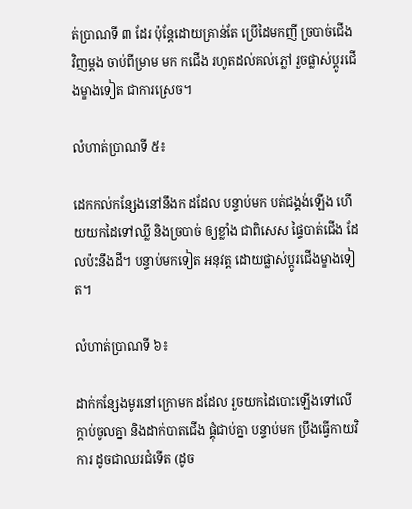ត់ប្រាណទី ៣ ដែរ ប៉ុន្តែដោយគ្រាន់តែ ប្រើដៃមកញី ច្របាច់ជើង វិញម្តង ចាប់ពីម្រាម មក កជើង រហូតដល់គល់ភ្លៅ រួចផ្លាស់ប្តូរជើងម្ខាងទៀត ជាការស្រេច។

លំហាត់ប្រាណទី ៥៖

ដេកកល់កន្សែងនៅនឹងក ដដែល បន្ទាប់មក បត់ជង្គង់ឡើង ហើយយកដៃទៅឈ្លី និងច្របាច់ ឲ្យខ្លាំង ជាពិសេស ផ្ទៃបាត់ជើង ដែលប៉ះនឹងដី។ បន្ទាប់មកទៀត អនុវត្ត ដោយផ្លាស់ប្តូរជើងម្ខាងទៀត។

លំហាត់ប្រាណទី ៦៖

ដាក់កន្សែងមូរនៅក្រោមក ដដែល រួចយកដៃបោះឡើងទៅលើ ក្តាប់ចូលគ្នា និងដាក់បាតជើង ផ្គុំជាប់គ្នា បន្ទាប់មក ប្រឹងធ្វើកាយវិការ ដូចជាឈរជំទើត (ដូច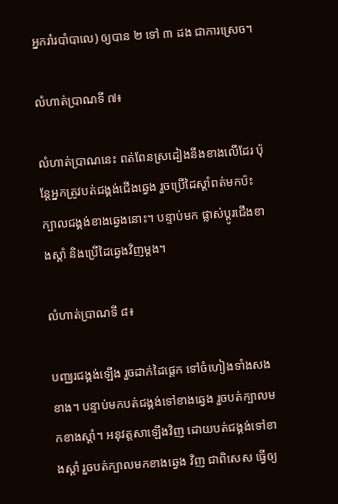អ្នករាំរបាំបាលេ) ឲ្យបាន ២ ទៅ ៣ ដង ជាការស្រេច។

លំហាត់ប្រាណទី ៧៖

លំហាត់ប្រាណនេះ ពត់ពែនស្រដៀងនឹងខាងលើដែរ ប៉ុន្តែអ្នកត្រូវបត់ជង្គង់ជើងឆ្វេង រួចប្រើដៃស្តាំពត់មកប៉ះក្បាលជង្គង់ខាងឆ្វេងនោះ។ បន្ទាប់មក ផ្លាស់ប្តូរជើងខាងស្តាំ និងប្រើដៃឆ្វេងវិញម្តង។

លំហាត់ប្រាណទី ៨៖

បញ្ឈរជង្គង់ឡើង រួចដាក់ដៃផ្តេក ទៅចំហៀងទាំងសងខាង។ បន្ទាប់មកបត់ជង្គង់ទៅខាងឆ្វេង រួចបត់ក្បាលមកខាងស្តាំ។ អនុវត្តសាឡើងវិញ ដោយបត់ជង្គង់ទៅខាងស្តាំ រួចបត់ក្បាលមកខាងឆ្វេង វិញ ជាពិសេស ធ្វើឲ្យ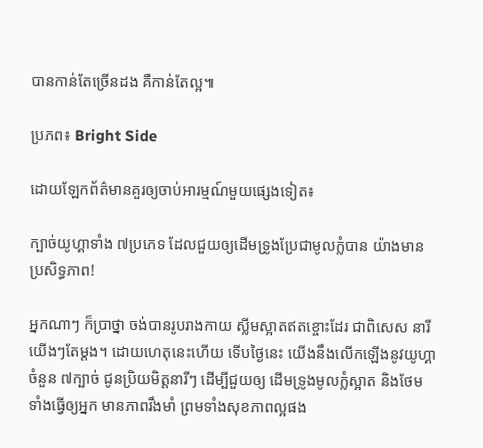បានកាន់តែច្រើនដង គឺកាន់តែល្អ៕

ប្រភព៖ Bright Side

ដោយឡែកព័ត៌មានគួរឲ្យចាប់អារម្មណ៍មួយផ្សេងទៀត៖

ក្បាច់យូហ្គាទាំង ៧ប្រភេទ ដែលជួយឲ្យដើមទ្រូងប្រែជាមូលក្លំបាន យ៉ាងមានប្រសិទ្ធភាព!

អ្នកណាៗ ក៏ប្រាថ្នា ចង់បានរូបរាងកាយ ស្លីមស្អាតឥតខ្ចោះដែរ ជាពិសេស នារីយើងៗតែម្តង។ ដោយហេតុនេះហើយ ទើបថ្ងៃនេះ យើងនឹងលើកឡើងនូវយូហ្គា ចំនួន ៧ក្បាច់ ជូនប្រិយមិត្តនារីៗ ដើម្បីជួយឲ្យ ដើមទ្រូងមូលក្លំស្អាត និងថែមទាំងធ្វើឲ្យអ្នក មានភាពរឹងមាំ ព្រមទាំងសុខភាពល្អផង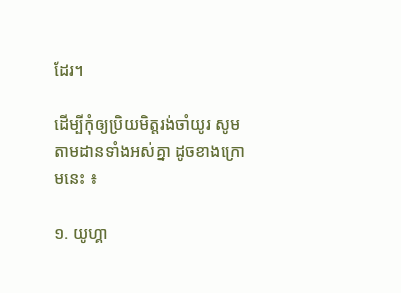ដែរ។

ដើម្បីកុំឲ្យប្រិយមិត្តរង់ចាំយូរ សូមតាមដានទាំងអស់គ្នា ដូចខាងក្រោមនេះ ៖

១. យូហ្គា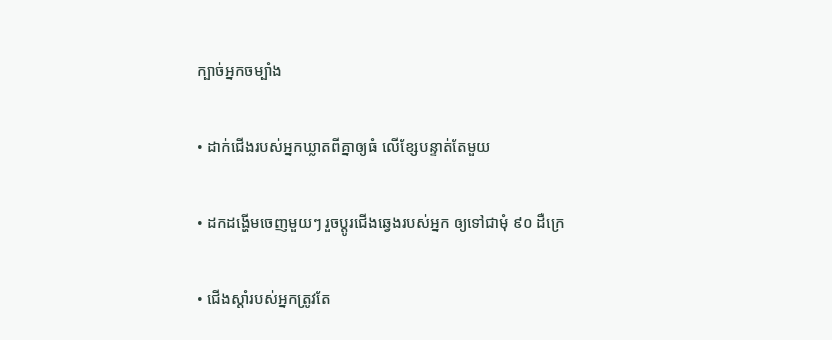ក្បាច់អ្នកចម្បាំង

• ដាក់ជើងរបស់អ្នកឃ្លាតពីគ្នាឲ្យធំ លើខ្សែបន្ទាត់តែមួយ

• ដកដង្ហើមចេញមួយៗ រួចប្តូរជើងឆ្វេងរបស់អ្នក ឲ្យទៅជាមុំ ៩០ ដឺក្រេ

• ជើងស្តាំរបស់អ្នកត្រូវតែ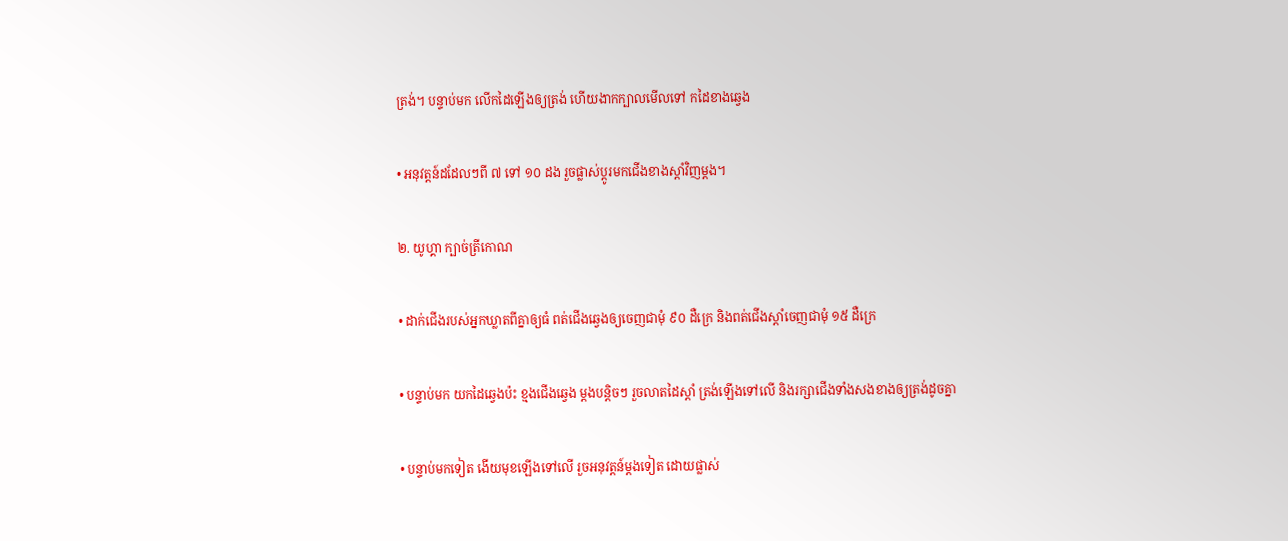ត្រង់។ បន្ទាប់មក លើកដៃឡើងឲ្យត្រង់ ហើយងាកក្បាលមើលទៅ កដៃខាងឆ្វេង

• អនុវត្តន៍ដដែលៗពី ៧ ទៅ ១០ ដង រួចផ្លាស់ប្តូរមកជើងខាងស្តាំវិញម្តង។

២. យូហ្គា ក្បាច់ត្រីកោណ

• ដាក់ជើងរបស់អ្នកឃ្លាតពីគ្នាឲ្យធំ ពត់ជើងឆ្វេងឲ្យចេញជាមុំ ៩០ ដឺក្រេ និងពត់ជើងស្តាំចេញជាមុំ ១៥ ដឺក្រេ

• បន្ទាប់មក យកដៃឆ្វេងប៉ះ ខ្មងជើងឆ្វេង ម្តងបន្តិចៗ រួចលាតដៃស្តាំ ត្រង់ឡើងទៅលើ និងរក្សាជើងទាំងសងខាងឲ្យត្រង់ដូចគ្នា

• បន្ទាប់មកទៀត ងើយមុខឡើងទៅលើ រួចអនុវត្តន៍ម្តងទៀត ដោយផ្លាស់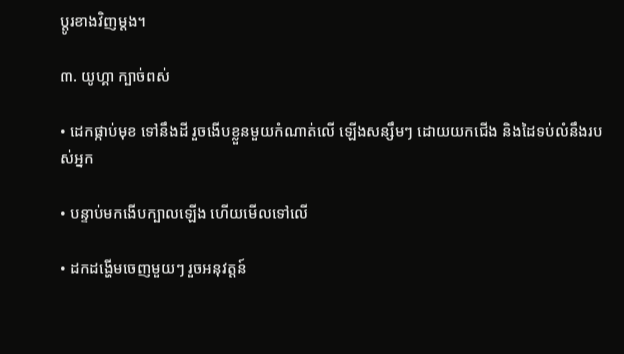ប្តូរខាងវិញម្តង។

៣. យូហ្គា ក្បាច់ពស់

• ដេកផ្កាប់មុខ ទៅនឹងដី រួចងើបខ្លួនមួយកំណាត់លើ ឡើងសន្សឹមៗ ដោយយកជើង និងដៃទប់លំនឹងរបស់អ្នក

• បន្ទាប់មកងើបក្បាលឡើង ហើយមើលទៅលើ

• ដកដង្ហើមចេញមួយៗ រួចអនុវត្តន៍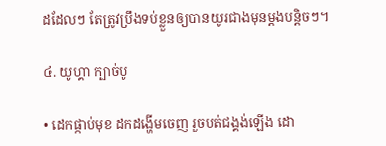ដដែលៗ តែត្រូវប្រឹងទប់ខ្លួនឲ្យបានយូរជាងមុនម្តងបន្តិចៗ។

៤. យូហ្គា ក្បាច់បូ

• ដេកផ្កាប់មុខ ដកដង្ហើមចេញ រួចបត់ជង្គង់ឡើង ដោ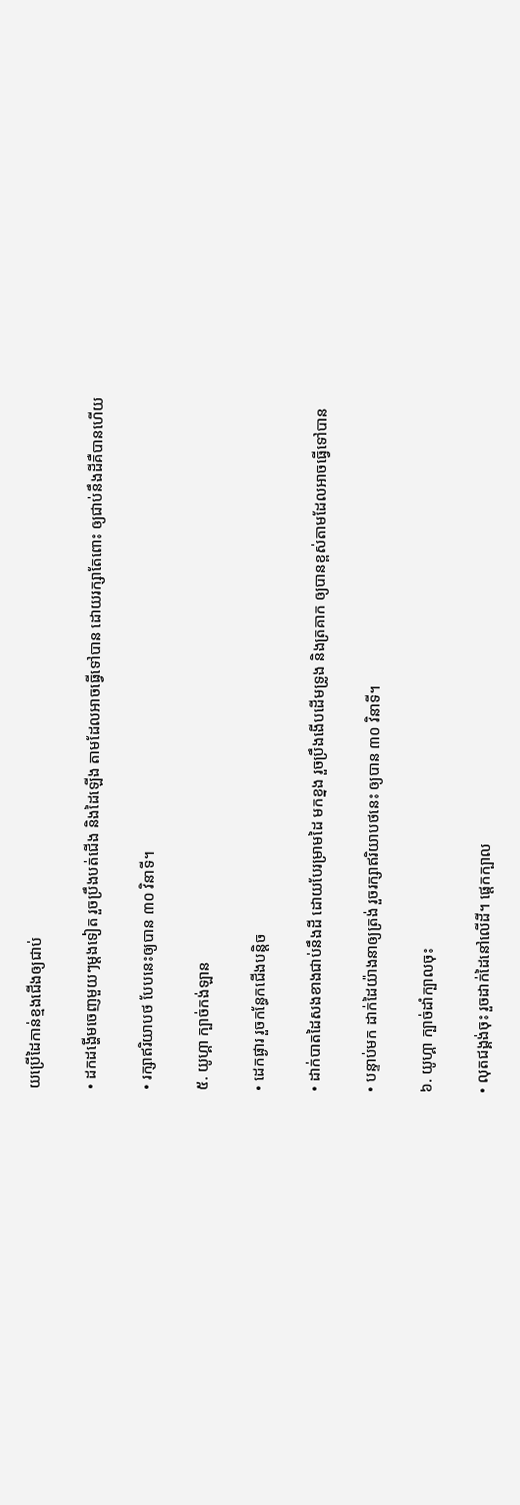យប្រើដៃកាន់ខ្មងជើងឲ្យជាប់

• ដកដង្ហើមចេញមួយៗម្តងទៀត រួចប្រឹងបត់ជើង និងដៃឡើង តាមដែលអាចធ្វើទៅបាន ដោយរក្សាតែពោះ ឲ្យជាប់នឹងដីគឺបានហើយ

• រក្សាឥរិយាបថ បែបនេះឲ្យបាន ៣០ វិនាទី។

៥. យូហ្គា ក្បាច់កង់ឡាន

• ដេកផ្ងារ រួចកន្ធែកជើងបន្តិច

• ដាក់បាតដៃសងខាងជាប់នឹងដី ដោយបែរម្រាមដៃ មកខ្នង រួចប្រឹងងើបដើមទ្រូង និងត្រគាក ឲ្យបានខ្ពស់តាមដែលអាចធ្វើទៅបាន

• បន្ទាប់មក ដាក់ដៃយ៉ាងនាឲ្យត្រង់ រួចរក្សាឥរិយាបថនេះ ឲ្យបាន ៣០ វិនាទី។

៦. យូហ្គា ក្បាច់ដាំក្បាលចុះ

• លុតជង្គង់ចុះ រួចដាក់ដៃនៅលើដី។ ផ្តេកក្បាល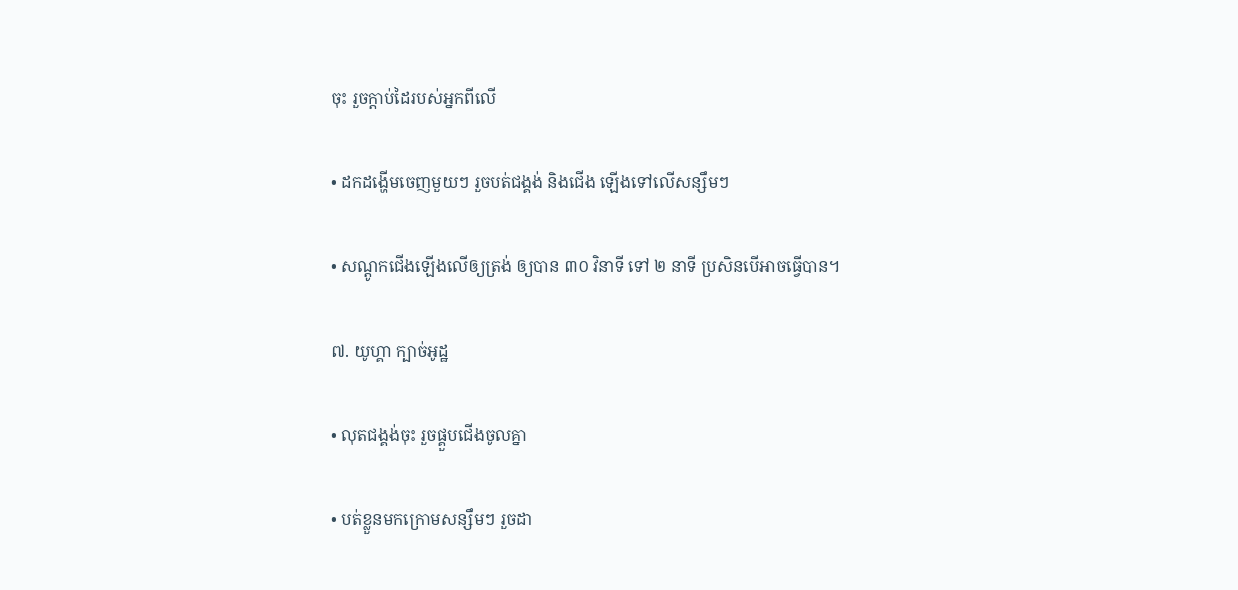ចុះ រួចក្តាប់ដៃរបស់អ្នកពីលើ

• ដកដង្ហើមចេញមួយៗ រួចបត់ជង្គង់ និងជើង ឡើងទៅលើសន្សឹមៗ

• សណ្តូកជើងឡើងលើឲ្យត្រង់ ឲ្យបាន ៣០ វិនាទី ទៅ ២ នាទី ប្រសិនបើអាចធ្វើបាន។

៧. យូហ្គា ក្បាច់អូដ្ឋ

• លុតជង្គង់ចុះ រួចផ្គួបជើងចូលគ្នា

• បត់ខ្លួនមកក្រោមសន្សឹមៗ រួចដា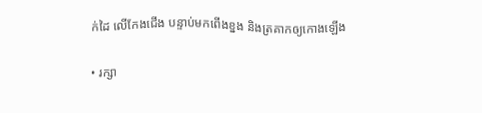ក់ដៃ លើកែងជើង បន្ទាប់មកពើងខ្នង និងត្រគាកឲ្យកោងឡើង

• រក្សា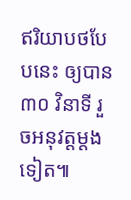ឥរិយាបថបែបនេះ ឲ្យបាន ៣០ វិនាទី រួចអនុវត្តម្តងទៀត៕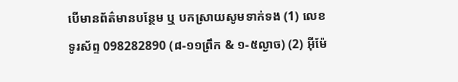បើមានព័ត៌មានបន្ថែម ឬ បកស្រាយសូមទាក់ទង (1) លេខទូរស័ព្ទ 098282890 (៨-១១ព្រឹក & ១-៥ល្ងាច) (2) អ៊ីម៉ែ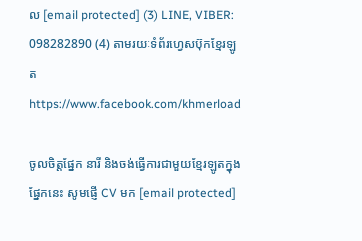ល [email protected] (3) LINE, VIBER: 098282890 (4) តាមរយៈទំព័រហ្វេសប៊ុកខ្មែរឡូត https://www.facebook.com/khmerload

ចូលចិត្តផ្នែក នារី និងចង់ធ្វើការជាមួយខ្មែរឡូតក្នុងផ្នែកនេះ សូមផ្ញើ CV មក [email protected]